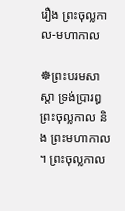រឿង ព្រះចុល្លកាល-មហាកាល

☸ព្រះបរមសាស្តា ទ្រង់ប្រារឰព្រះចុល្លកាល និង ព្រះមហាកាល ។ ព្រះចុល្លកាល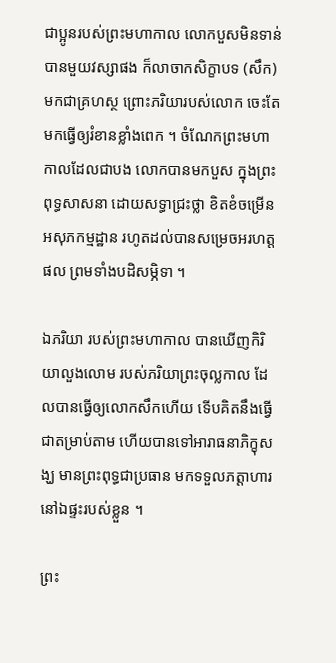ជាប្អូនរបស់ព្រះមហាកាល លោកបួសមិនទាន់បានមួយវស្សាផង ក៏លាចាកសិក្ខាបទ (សឹក) មកជាគ្រហស្ថ ព្រោះភរិយារបស់លោក ចេះតែមកធ្វើឲ្យរំខានខ្លាំងពេក ។ ចំណែកព្រះមហាកាលដែលជាបង លោកបានមកបួស ក្នុងព្រះពុទ្ធសាសនា ដោយសទ្ធាជ្រះថ្លា ខិតខំចម្រើនឣសុភកម្មដ្ឋាន រហូតដល់បានសម្រេចឣរហត្តផល ព្រមទាំងបដិសម្ភិទា ។

ឯភរិយា របស់ព្រះមហាកាល បានឃើញកិរិយាលួងលោម របស់ភរិយាព្រះចុល្លកាល ដែលបានធ្វើឲ្យលោកសឹកហើយ ទើបគិតនឹងធ្វើ ជាតម្រាប់តាម ហើយបានទៅឣារាធនាភិក្ខុសង្ឃ មានព្រះពុទ្ធជាប្រធាន មកទទួលភត្តាហារ នៅឯផ្ទះរបស់ខ្លួន ។

ព្រះ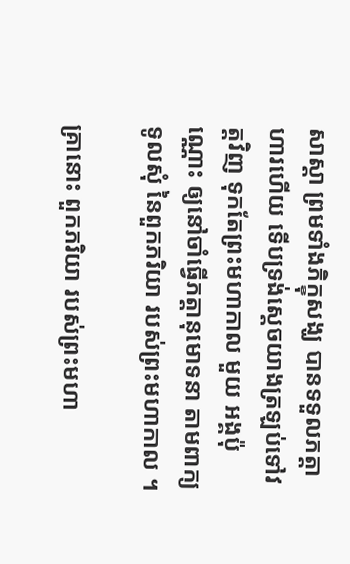សាស្តា ព្រមទាំងភិក្ខុសង្ឃ បានទទួលភត្តាហារហើយ ទើបទ្រង់ស្តេចយាងត្រឡប់ទៅវត្តវិញ ទុកតែព្រះមហាកាល មួយ ឣង្គប៉ុណ្ណោះ ឲ្យនៅចាំធ្វើភត្តានុមោទនា តាមពាក្យទូលសុំ នៃពួកភរិយា របស់ព្រះមហាកាល ។

គ្រានោះ ពួកភរិយា របស់ព្រះមហា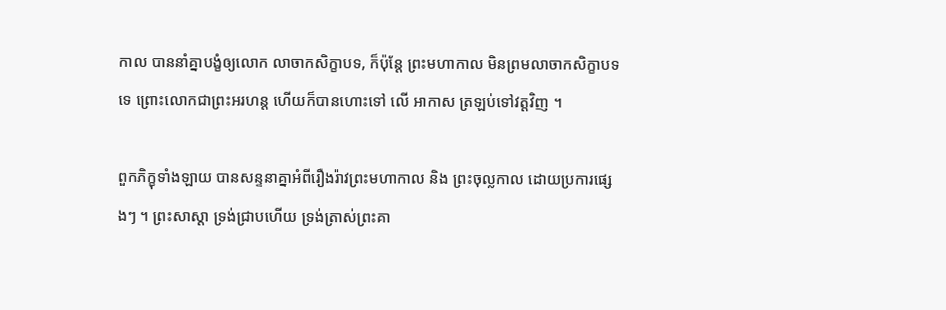កាល បាននាំគ្នាបង្ខំឲ្យលោក លាចាកសិក្ខាបទ, ក៏ប៉ុន្តែ ព្រះមហាកាល មិនព្រមលាចាកសិក្ខាបទទេ ព្រោះលោកជាព្រះឣរហន្ត ហើយក៏បានហោះទៅ លើ ឣាកាស ត្រឡប់ទៅវត្តវិញ ។

ពួកភិក្ខុទាំងឡាយ បានសន្ទនាគ្នាឣំពីរឿងរ៉ាវព្រះមហាកាល និង ព្រះចុល្លកាល ដោយប្រការផ្សេងៗ ។ ព្រះសាស្តា ទ្រង់ជ្រាបហើយ ទ្រង់ត្រាស់ព្រះគា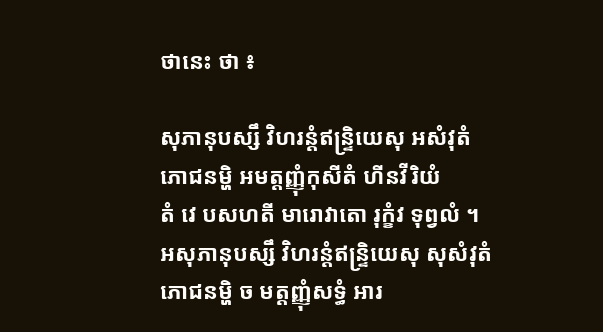ថានេះ ថា ៖

សុភានុបស្សឹ វិហរន្តំឥន្ទ្រិយេសុ ឣសំវុតំ
ភោជនម្ហិ ឣមត្តញ្ញុំកុសីតំ ហីនវីរិយំ
តំ វេ បសហតី មារោវាតោ រុក្ខំវ ទុព្វលំ ។
ឣសុភានុបស្សឹ វិហរន្តំឥន្ទ្រិយេសុ សុសំវុតំ
ភោជនម្ហិ ច មត្តញ្ញុំសទ្ធំ ឣារ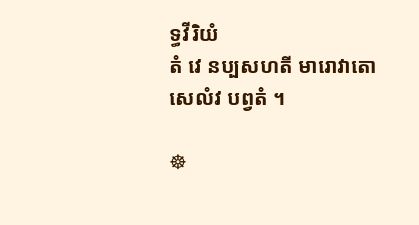ទ្ធវីរិយំ
តំ វេ នប្បសហតី មារោវាតោ សេលំវ បព្វតំ ។

☸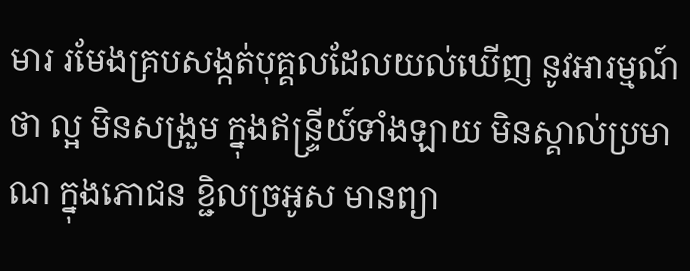មារ រមែងគ្របសង្កត់បុគ្គលដែលយល់ឃើញ នូវឣារម្មណ៍ ថា ល្អ មិនសង្រួម ក្នុងឥន្ទ្រីយ៍ទាំងឡាយ មិនស្គាល់ប្រមាណ ក្នុងភោជន ខ្ជិលច្រឣូស មានព្យា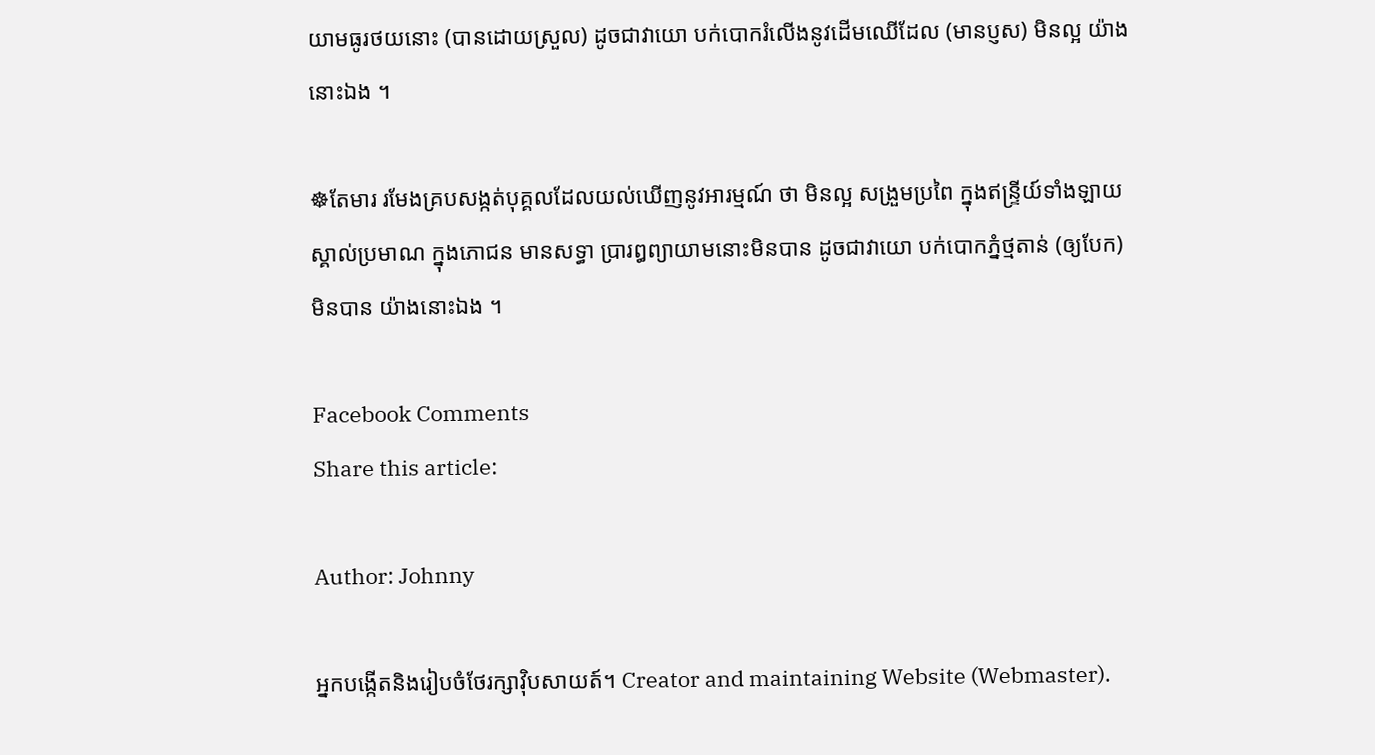យាមធូរថយនោះ (បានដោយស្រួល) ដូចជាវាយោ បក់បោករំលើងនូវដើមឈើដែល (មានប្ញស) មិនល្អ យ៉ាងនោះឯង ។

☸តែមារ រមែងគ្របសង្កត់បុគ្គលដែលយល់ឃើញនូវឣារម្មណ៍ ថា មិនល្អ សង្រួមប្រពៃ ក្នុងឥន្ទ្រីយ៍ទាំងឡាយ ស្គាល់ប្រមាណ ក្នុងភោជន មានសទ្ធា ប្រារឰព្យាយាមនោះមិនបាន ដូចជាវាយោ បក់បោកភ្នំថ្មតាន់ (ឲ្យបែក) មិនបាន យ៉ាងនោះឯង ។

Facebook Comments
Share this article:

Author: Johnny

អ្នកបង្កើតនិងរៀបចំថែរក្សាវ៉ិបសាយត៍។ Creator and maintaining Website (Webmaster).